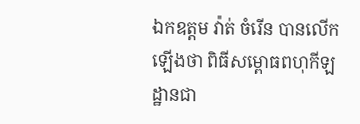ឯកឧត្តម វ៉ាត់ ចំរើន បានលើកឡើងថា ពិធីសម្ពោធពហុកីឡដ្ឋានជា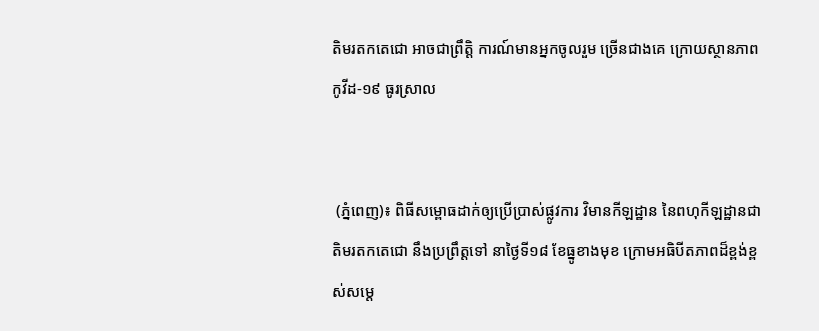តិមរតកតេជោ អាចជាព្រឹត្តិ ការណ៍មានអ្នកចូលរួម ច្រើនជាងគេ ក្រោយស្ថានភាពកូវីដ-១៩ ធូរស្រាល


 (ភ្នំពេញ)៖ ពិធីសម្ពោធដាក់ឲ្យប្រើប្រាស់ផ្លូវការ វិមានកីឡដ្ឋាន នៃពហុកីឡដ្ឋានជាតិមរតកតេជោ នឹងប្រព្រឹត្តទៅ នាថ្ងៃទី១៨ ខែធ្នូខាងមុខ ក្រោមអធិបីតភាពដ៏ខ្ពង់ខ្ពស់សម្ដេ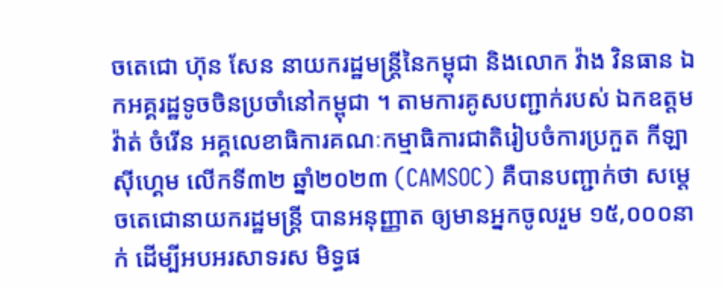ចតេជោ ហ៊ុន សែន នាយករដ្ឋមន្ដ្រីនៃកម្ពុជា និងលោក វ៉ាង វិនធាន ឯកអគ្គរដ្ឋទូចចិនប្រចាំនៅកម្ពុជា ។ តាមការគូសបញ្ជាក់របស់ ឯកឧត្តម វ៉ាត់ ចំរើន អគ្គលេខាធិការគណៈកម្មាធិការជាតិរៀបចំការប្រកួត កីឡាស៊ីហ្គេម លើកទី៣២ ឆ្នាំ២០២៣ (CAMSOC) គឺបានបញ្ជាក់ថា សម្ដេចតេជោនាយករដ្ឋមន្ដ្រី បានអនុញ្ញាត ឲ្យមានអ្នកចូលរួម ១៥,០០០នាក់ ដើម្បីអបអរសាទរស មិទ្ធផ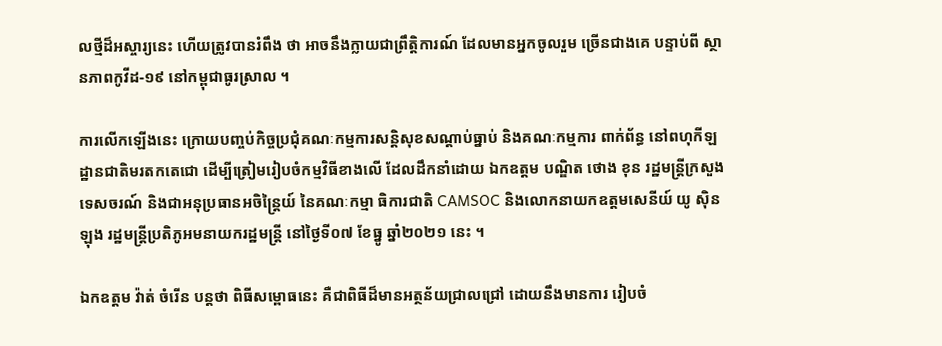លថ្មីដ៏អស្ចារ្យនេះ ហើយត្រូវបានរំពឹង ថា អាចនឹងក្លាយជាព្រឹត្តិការណ៍ ដែលមានអ្នកចូលរួម ច្រើនជាងគេ បន្ទាប់ពី ស្ថានភាពកូវីដ-១៩ នៅកម្ពុជាធូរស្រាល ។

ការលើកឡើងនេះ ក្រោយបញ្ចប់កិច្ចប្រជុំគណៈកម្មការសន្ដិសុខសណ្ដាប់ធ្នាប់ និងគណៈកម្មការ ពាក់ព័ន្ធ នៅពហុកីឡដ្ឋានជាតិមរតកតេជោ ដើម្បីត្រៀមរៀបចំកម្មវិធីខាងលើ ដែលដឹកនាំដោយ ឯកឧត្តម បណ្ឌិត ថោង ខុន រដ្ឋមន្ដ្រីក្រសួងទេសចរណ៍ និងជាអនុប្រធានអចិន្ដ្រៃយ៍ នៃគណៈកម្មា ធិការជាតិ CAMSOC និងលោកនាយកឧត្តមសេនីយ៍ យូ ស៊ិនឡុង រដ្ឋមន្ដ្រីប្រតិភូអមនាយករដ្ឋមន្ដ្រី នៅថ្ងៃទី០៧ ខែធ្នូ ឆ្នាំ២០២១ នេះ ។

ឯកឧត្តម វ៉ាត់ ចំរើន បន្ដថា ពិធីសម្ពោធនេះ គឺជាពិធីដ៏មានអត្ថន័យជ្រាលជ្រៅ ដោយនឹងមានការ រៀបចំ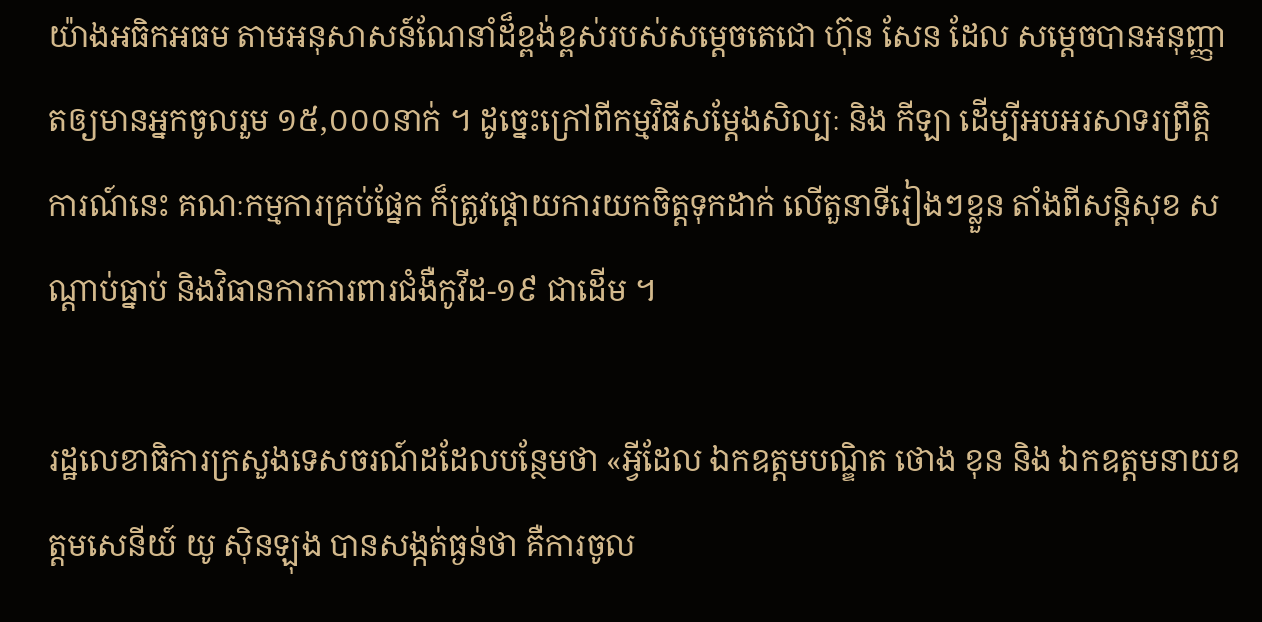យ៉ាងអធិកអធម តាមអនុសាសន៍ណែនាំដ៏ខ្ពង់ខ្ពស់របស់សម្ដេចតេជោ ហ៊ុន សែន ដែល សម្ដេចបានអនុញ្ញាតឲ្យមានអ្នកចូលរួម ១៥,០០០នាក់ ។ ដូច្នេះក្រៅពីកម្មវិធីសម្ដែងសិល្បៈ និង កីឡា ដើម្បីអបអរសាទរព្រឹត្តិការណ៍នេះ គណៈកម្មការគ្រប់ផ្នែក ក៏ត្រូវផ្ដោយការយកចិត្តទុកដាក់ លើតួនាទីរៀងៗខ្លួន តាំងពីសន្ដិសុខ សណ្ដាប់ធ្នាប់ និងវិធានការការពារជំងឺកូវីដ-១៩ ជាដើម ។

រដ្ឋលេខាធិការក្រសួងទេសចរណ៍ដដែលបន្ថែមថា «អ្វីដែល ឯកឧត្តមបណ្ឌិត ថោង ខុន និង ឯកឧត្តមនាយឧត្តមសេនីយ៍ យូ ស៊ិនឡុង បានសង្កត់ធ្ងន់ថា គឺការចូល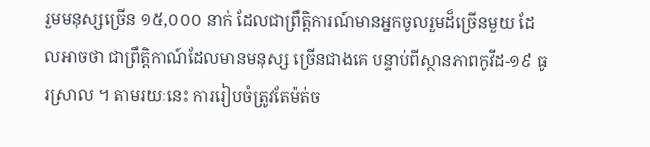រួមមនុស្សច្រើន ១៥,០០០ នាក់ ដែលជាព្រឹត្តិការណ៍មានអ្នកចូលរួមដ៏ច្រើនមួយ ដែលអាចថា ជាព្រឹត្តិកាណ៍ដែលមានមនុស្ស ច្រើនជាងគេ បន្ទាប់ពីស្ថានភាពកូវីដ-១៩ ធូរស្រាល ។ តាមរយៈនេះ ការរៀបចំត្រូវតែម៉ត់ច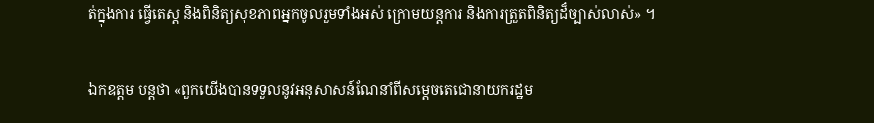ត់ក្នុងការ ធ្វើតេស្ដ និងពិនិត្យសុខភាពអ្នកចូលរួមទាំងអស់ ក្រោមយន្ដការ និងការត្រួតពិនិត្យដ៏ច្បាស់លាស់» ។

ឯកឧត្តម បន្ដថា «ពួកយើងបានទទួលនូវអនុសាសន៍ណែនាំពីសម្ដេចតេជោនាយករដ្ឋម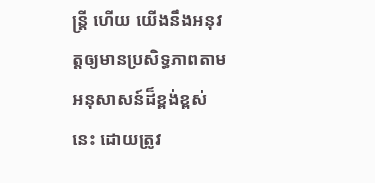ន្ដ្រី ហើយ យើងនឹងអនុវត្តឲ្យមានប្រសិទ្ធភាពតាមអនុសាសន៍ដ៏ខ្ពង់ខ្ពស់នេះ ដោយត្រូវ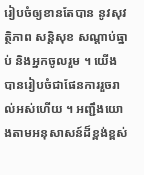រៀបចំឲ្យខានតែបាន នូវសុវត្ថិភាព សន្ដិសុខ សណ្ដាប់ធ្នាប់ និងអ្នកចូលរួម ។ យើងបានរៀបចំជាផែនការរួចរាល់អស់ហើយ ។ អញ្ជឹងយោងតាមអនុសាសន៍ដ៏ខ្ពង់ខ្ពស់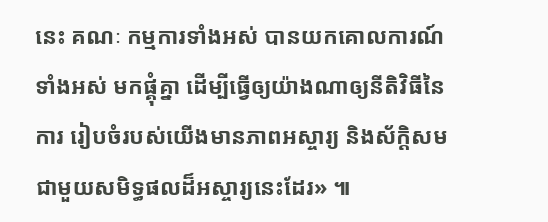នេះ គណៈ កម្មការទាំងអស់ បានយកគោលការណ៍ទាំងអស់ មកផ្គុំគ្នា ដើម្បីធ្វើឲ្យយ៉ាងណាឲ្យនីតិវិធីនៃការ រៀបចំរបស់យើងមានភាពអស្ចារ្យ និងស័ក្ដិសមជាមួយសមិទ្ធផលដ៏អស្ចារ្យនេះដែរ» ៕